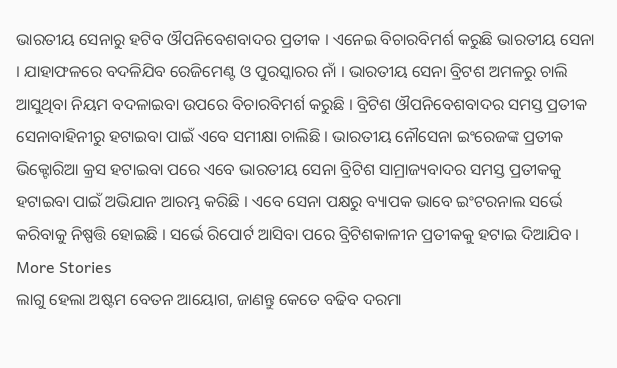ଭାରତୀୟ ସେନାରୁ ହଟିବ ଔପନିବେଶବାଦର ପ୍ରତୀକ । ଏନେଇ ବିଚାରବିମର୍ଶ କରୁଛି ଭାରତୀୟ ସେନା । ଯାହାଫଳରେ ବଦଳିଯିବ ରେଜିମେଣ୍ଟ ଓ ପୁରସ୍କାରର ନାଁ । ଭାରତୀୟ ସେନା ବ୍ରିଟଶ ଅମଳରୁ ଚାଲି ଆସୁଥିବା ନିୟମ ବଦଳାଇବା ଉପରେ ବିଚାରବିମର୍ଶ କରୁଛି । ବ୍ରିଟିଶ ଔପନିବେଶବାଦର ସମସ୍ତ ପ୍ରତୀକ ସେନାବାହିନୀରୁ ହଟାଇବା ପାଇଁ ଏବେ ସମୀକ୍ଷା ଚାଲିଛି । ଭାରତୀୟ ନୌସେନା ଇଂରେଜଙ୍କ ପ୍ରତୀକ ଭିକ୍ଟୋରିଆ କ୍ରସ ହଟାଇବା ପରେ ଏବେ ଭାରତୀୟ ସେନା ବ୍ରିଟିଶ ସାମ୍ରାଜ୍ୟବାଦର ସମସ୍ତ ପ୍ରତୀକକୁ ହଟାଇବା ପାଇଁ ଅଭିଯାନ ଆରମ୍ଭ କରିଛି । ଏବେ ସେନା ପକ୍ଷରୁ ବ୍ୟାପକ ଭାବେ ଇଂଟରନାଲ ସର୍ଭେ କରିବାକୁ ନିଷ୍ପତ୍ତି ହୋଇଛି । ସର୍ଭେ ରିପୋର୍ଟ ଆସିବା ପରେ ବ୍ରିଟିଶକାଳୀନ ପ୍ରତୀକକୁ ହଟାଇ ଦିଆଯିବ ।
More Stories
ଲାଗୁ ହେଲା ଅଷ୍ଟମ ବେତନ ଆୟୋଗ, ଜାଣନ୍ତୁ କେତେ ବଢିବ ଦରମା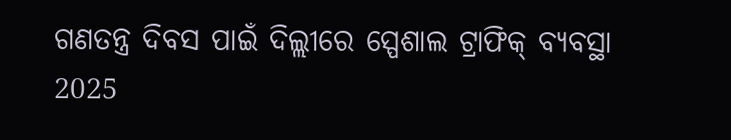ଗଣତନ୍ତ୍ର ଦିବସ ପାଇଁ ଦିଲ୍ଲୀରେ ସ୍ପେଶାଲ ଟ୍ରାଫିକ୍ ବ୍ୟବସ୍ଥା
2025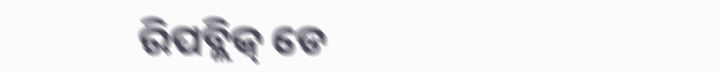ରିପବ୍ଲିକ୍ ଡେ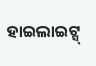ହାଇଲାଇଟ୍ସ୍